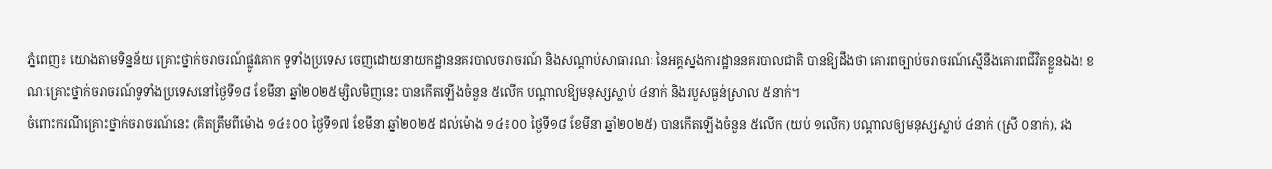ភ្នំពេញ៖ យោងតាមទិន្នន័យ គ្រោះថ្នាក់ចរាចរណ៍ផ្លូវគោក ទូទាំងប្រទេស ចេញដោយនាយកដ្ឋាននគរបាលចរាចរណ៍ និងសណ្តាប់សាធារណៈ នៃអគ្គស្នងការដ្ឋាននគរបាលជាតិ បានឱ្យដឹងថា គោរពច្បាប់ចរាចរណ៍ស្មើនឹងគោរពជីវិតខ្លួនឯង! ខណៈគ្រោះថ្នាក់ចរាចរណ៍ទូទាំងប្រទេសនៅថ្ងៃទី១៨ ខែមីនា ឆ្នាំ២០២៥ម្សិលមិញនេះ បានកើតឡើងចំនួន ៥លើក បណ្តាលឱ្យមនុស្សស្លាប់ ៤នាក់ និងរបួសធ្ងន់ស្រាល ៥នាក់។
ចំពោះករណីគ្រោះថ្នាក់ចរាចរណ៍នេះ (គិតត្រឹមពីម៉ោង ១៤៖០០ ថ្ងៃទី១៧ ខែមីនា ឆ្នាំ២០២៥ ដល់ម៉ោង ១៤៖០០ ថ្ងៃទី១៨ ខែមីនា ឆ្នាំ២០២៥) បានកើតឡើងចំនួន ៥លើក (យប់ ១លើក) បណ្តាលឲ្យមនុស្សស្លាប់ ៤នាក់ (ស្រី ០នាក់), រង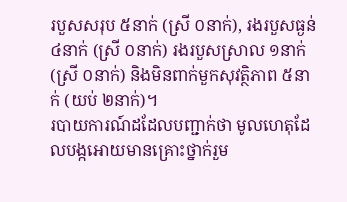របួសសរុប ៥នាក់ (ស្រី ០នាក់), រងរបួសធ្ងន់ ៤នាក់ (ស្រី ០នាក់) រងរបួសស្រាល ១នាក់ (ស្រី ០នាក់) និងមិនពាក់មួកសុវត្ថិភាព ៥នាក់ (យប់ ២នាក់)។
របាយការណ៍ដដែលបញ្ជាក់ថា មូលហេតុដែលបង្កអោយមានគ្រោះថ្នាក់រួម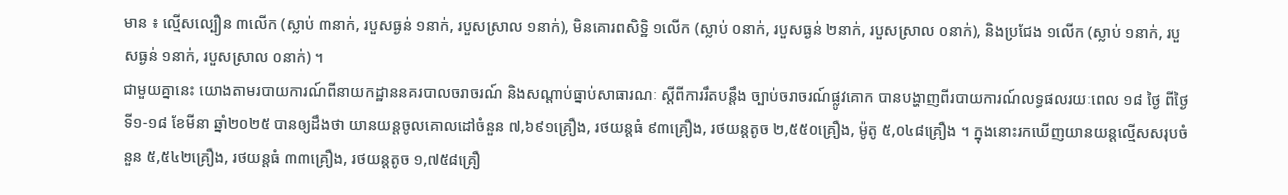មាន ៖ ល្មើសល្បឿន ៣លើក (ស្លាប់ ៣នាក់, របួសធ្ងន់ ១នាក់, របួសស្រាល ១នាក់), មិនគោរពសិទ្ឋិ ១លើក (ស្លាប់ ០នាក់, របួសធ្ងន់ ២នាក់, របួសស្រាល ០នាក់), និងប្រជែង ១លើក (ស្លាប់ ១នាក់, របួសធ្ងន់ ១នាក់, របួសស្រាល ០នាក់) ។
ជាមួយគ្នានេះ យោងតាមរបាយការណ៍ពីនាយកដ្ឋាននគរបាលចរាចរណ៍ និងសណ្តាប់ធ្នាប់សាធារណៈ ស្តីពីការរឹតបន្ដឹង ច្បាប់ចរាចរណ៍ផ្លូវគោក បានបង្ហាញពីរបាយការណ៍លទ្ធផលរយៈពេល ១៨ ថ្ងៃ ពីថ្ងៃទី១-១៨ ខែមីនា ឆ្នាំ២០២៥ បានឲ្យដឹងថា យានយន្តចូលគោលដៅចំនួន ៧,៦៩១គ្រឿង, រថយន្តធំ ៩៣គ្រឿង, រថយន្តតូច ២,៥៥០គ្រឿង, ម៉ូតូ ៥,០៤៨គ្រឿង ។ ក្នុងនោះរកឃើញយានយន្តល្មើសសរុបចំនួន ៥,៥៤២គ្រឿង, រថយន្តធំ ៣៣គ្រឿង, រថយន្តតូច ១,៧៥៨គ្រឿ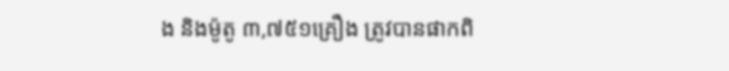ង និងម៉ូតូ ៣,៧៥១គ្រឿង ត្រូវបានផាកពិ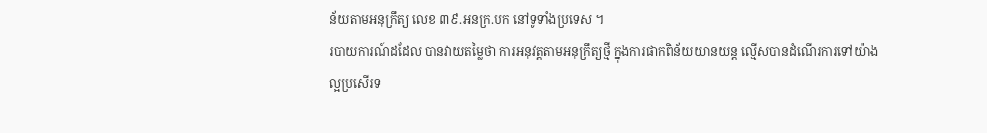ន័យតាមអនុក្រឹត្យ លេខ ៣៩.អនក្រ.បក នៅទូទាំងប្រទេស ។
របាយការណ៍ដដែល បានវាយតម្លៃថា ការអនុវត្តតាមអនុក្រឹត្យថ្មី ក្នុងការផាកពិន័យយានយន្ត ល្មើសបានដំណើរការទៅយ៉ាងល្អប្រសើរទ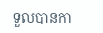ទួលបានកា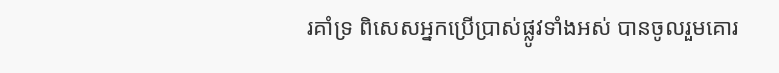រគាំទ្រ ពិសេសអ្នកប្រើប្រាស់ផ្លូវទាំងអស់ បានចូលរួមគោរ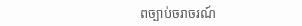ពច្បាប់ចរាចរណ៍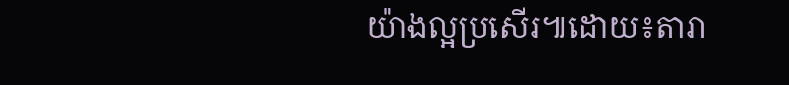យ៉ាងល្អប្រសើរ៕ដោយ៖តារា